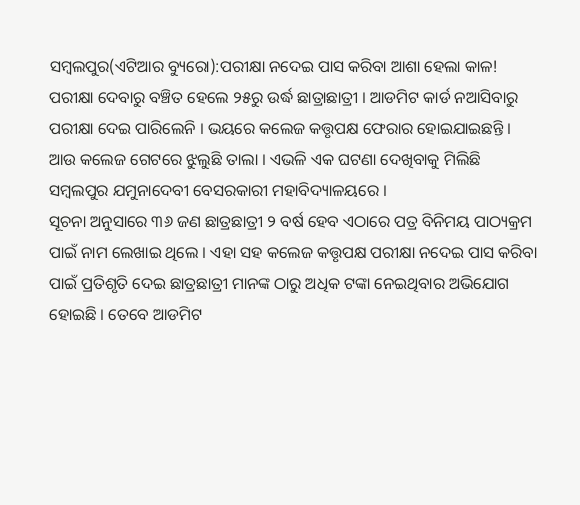ସମ୍ବଲପୁର(ଏଟିଆର ବ୍ୟୁରୋ):ପରୀକ୍ଷା ନଦେଇ ପାସ କରିବା ଆଶା ହେଲା କାଳ! ପରୀକ୍ଷା ଦେବାରୁ ବଞ୍ଚିତ ହେଲେ ୨୫ରୁ ଉର୍ଦ୍ଧ ଛାତ୍ରାଛାତ୍ରୀ । ଆଡମିଟ କାର୍ଡ ନଆସିବାରୁ ପରୀକ୍ଷା ଦେଇ ପାରିଲେନି । ଭୟରେ କଲେଜ କତ୍ତୃପକ୍ଷ ଫେରାର ହୋଇଯାଇଛନ୍ତି । ଆଉ କଲେଜ ଗେଟରେ ଝୁଲୁଛି ତାଲା । ଏଭଳି ଏକ ଘଟଣା ଦେଖିବାକୁ ମିଲିଛି ସମ୍ବଲପୁର ଯମୁନାଦେବୀ ବେସରକାରୀ ମହାବିଦ୍ୟାଳୟରେ ।
ସୂଚନା ଅନୁସାରେ ୩୬ ଜଣ ଛାତ୍ରଛାତ୍ରୀ ୨ ବର୍ଷ ହେବ ଏଠାରେ ପତ୍ର ବିନିମୟ ପାଠ୍ୟକ୍ରମ ପାଇଁ ନାମ ଲେଖାଇ ଥିଲେ । ଏହା ସହ କଲେଜ କତ୍ତୃପକ୍ଷ ପରୀକ୍ଷା ନଦେଇ ପାସ କରିବା ପାଇଁ ପ୍ରତିଶୃତି ଦେଇ ଛାତ୍ରଛାତ୍ରୀ ମାନଙ୍କ ଠାରୁ ଅଧିକ ଟଙ୍କା ନେଇଥିବାର ଅଭିଯୋଗ ହୋଇଛି । ତେବେ ଆଡମିଟ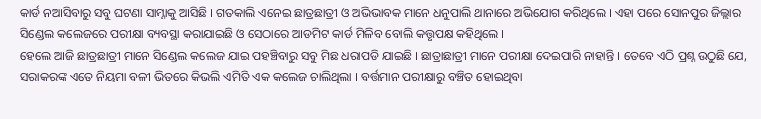କାର୍ଡ ନଆସିବାରୁ ସବୁ ଘଟଣା ସାମ୍ନାକୁ ଆସିଛି । ଗତକାଲି ଏନେଇ ଛାତ୍ରଛାତ୍ରୀ ଓ ଅଭିଭାବକ ମାନେ ଧନୁପାଲି ଥାନାରେ ଅଭିଯୋଗ କରିଥିଲେ । ଏହା ପରେ ସୋନପୁର ଜିଲ୍ଲାର ସିଣ୍ଡେଲ କଲେଜରେ ପରୀକ୍ଷା ବ୍ୟବସ୍ଥା କରାଯାଇଛି ଓ ସେଠାରେ ଆଡମିଟ କାର୍ଡ ମିଳିବ ବୋଲି କତ୍ତୃପକ୍ଷ କହିଥିଲେ ।
ହେଲେ ଆଜି ଛାତ୍ରଛାତ୍ରୀ ମାନେ ସିଣ୍ଡେଲ କଲେଜ ଯାଇ ପହଞ୍ଚିବାରୁ ସବୁ ମିଛ ଧରାପଡି ଯାଇଛି । ଛାତ୍ରାଛାତ୍ରୀ ମାନେ ପରୀକ୍ଷା ଦେଇପାରି ନାହାନ୍ତି । ତେବେ ଏଠି ପ୍ରଶ୍ନ ଉଠୁଛି ଯେ, ସରାକରଙ୍କ ଏତେ ନିୟମା ବଳୀ ଭିତରେ କିଭଲି ଏମିତି ଏକ କଲେଜ ଚାଲିଥିଲା । ବର୍ତ୍ତମାନ ପରୀକ୍ଷାରୁ ବଞ୍ଚିତ ହୋଇଥିବା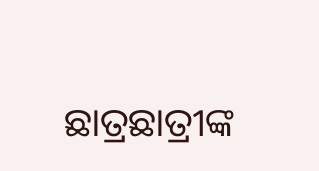ଛାତ୍ରଛାତ୍ରୀଙ୍କ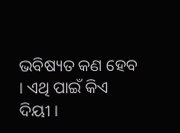ଭବିଷ୍ୟତ କଣ ହେବ । ଏଥି ପାଇଁ କିଏ ଦିୟୀ ।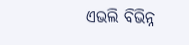ଏଭଲି ବିଭିନ୍ନ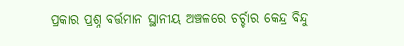ପ୍ରକାର ପ୍ରଶ୍ନ ବର୍ତ୍ତମାନ ସ୍ଥାନୀୟ ଅଞ୍ଚଳରେ ଚର୍ଚ୍ଚାର କେନ୍ଦ୍ର ବିନ୍ଦୁ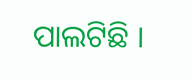ପାଲଟିଛି ।